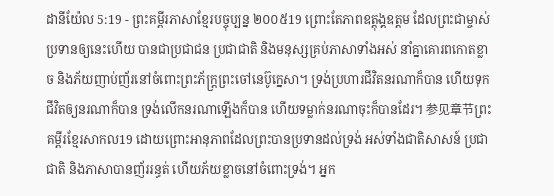ដានីយ៉ែល 5:19 - ព្រះគម្ពីរភាសាខ្មែរបច្ចុប្បន្ន ២០០៥19 ព្រោះតែភាពឧត្តុង្គឧត្ដម ដែលព្រះជាម្ចាស់ប្រទានឲ្យនេះហើយ បានជាប្រជាជន ប្រជាជាតិ និងមនុស្សគ្រប់ភាសាទាំងអស់ នាំគ្នាគោរពកោតខ្លាច និងភ័យញាប់ញ័រនៅចំពោះព្រះភ័ក្ត្រព្រះចៅនេប៊ូក្នេសា។ ទ្រង់ប្រហារជីវិតនរណាក៏បាន ហើយទុកជីវិតឲ្យនរណាក៏បាន ទ្រង់លើកនរណាឡើងក៏បាន ហើយទម្លាក់នរណាចុះក៏បានដែរ។ 参见章节ព្រះគម្ពីរខ្មែរសាកល19 ដោយព្រោះអានុភាពដែលព្រះបានប្រទានដល់ទ្រង់ អស់ទាំងជាតិសាសន៍ ប្រជាជាតិ និងភាសាបានញ័ររន្ធត់ ហើយភ័យខ្លាចនៅចំពោះទ្រង់។ អ្នក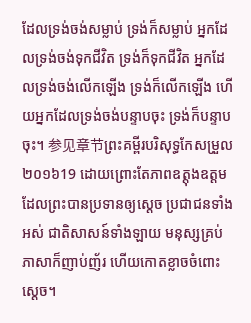ដែលទ្រង់ចង់សម្លាប់ ទ្រង់ក៏សម្លាប់ អ្នកដែលទ្រង់ចង់ទុកជីវិត ទ្រង់ក៏ទុកជីវិត អ្នកដែលទ្រង់ចង់លើកឡើង ទ្រង់ក៏លើកឡើង ហើយអ្នកដែលទ្រង់ចង់បន្ទាបចុះ ទ្រង់ក៏បន្ទាបចុះ។ 参见章节ព្រះគម្ពីរបរិសុទ្ធកែសម្រួល ២០១៦19 ដោយព្រោះតែភាពឧត្ដុងឧត្ដម ដែលព្រះបានប្រទានឲ្យស្ដេច ប្រជាជនទាំងអស់ ជាតិសាសន៍ទាំងឡាយ មនុស្សគ្រប់ភាសាក៏ញាប់ញ័រ ហើយកោតខ្លាចចំពោះស្ដេច។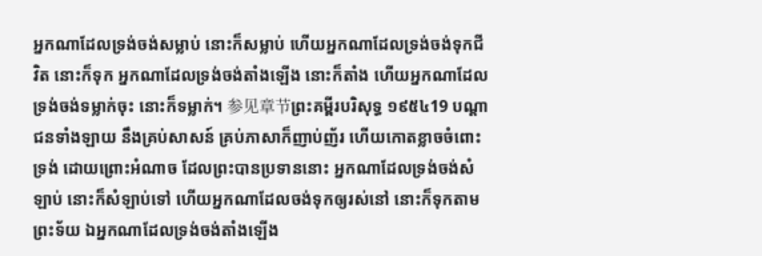អ្នកណាដែលទ្រង់ចង់សម្លាប់ នោះក៏សម្លាប់ ហើយអ្នកណាដែលទ្រង់ចង់ទុកជីវិត នោះក៏ទុក អ្នកណាដែលទ្រង់ចង់តាំងឡើង នោះក៏តាំង ហើយអ្នកណាដែលទ្រង់ចង់ទម្លាក់ចុះ នោះក៏ទម្លាក់។ 参见章节ព្រះគម្ពីរបរិសុទ្ធ ១៩៥៤19 បណ្តាជនទាំងឡាយ នឹងគ្រប់សាសន៍ គ្រប់ភាសាក៏ញាប់ញ័រ ហើយកោតខ្លាចចំពោះទ្រង់ ដោយព្រោះអំណាច ដែលព្រះបានប្រទាននោះ អ្នកណាដែលទ្រង់ចង់សំឡាប់ នោះក៏សំឡាប់ទៅ ហើយអ្នកណាដែលចង់ទុកឲ្យរស់នៅ នោះក៏ទុកតាមព្រះទ័យ ឯអ្នកណាដែលទ្រង់ចង់តាំងឡើង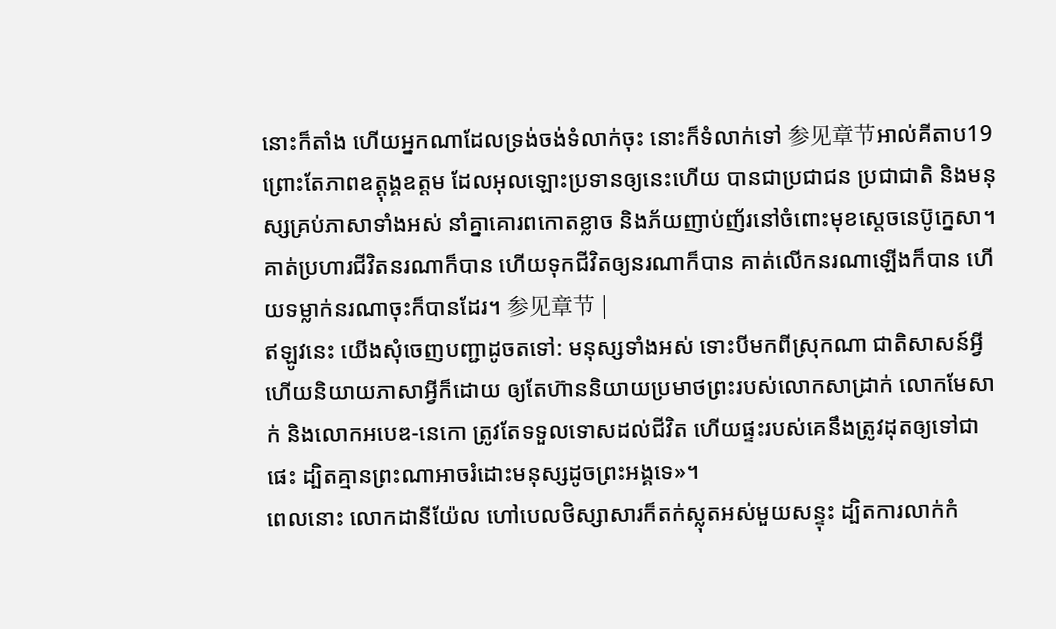នោះក៏តាំង ហើយអ្នកណាដែលទ្រង់ចង់ទំលាក់ចុះ នោះក៏ទំលាក់ទៅ 参见章节អាល់គីតាប19 ព្រោះតែភាពឧត្តុង្គឧត្ដម ដែលអុលឡោះប្រទានឲ្យនេះហើយ បានជាប្រជាជន ប្រជាជាតិ និងមនុស្សគ្រប់ភាសាទាំងអស់ នាំគ្នាគោរពកោតខ្លាច និងភ័យញាប់ញ័រនៅចំពោះមុខស្តេចនេប៊ូក្នេសា។ គាត់ប្រហារជីវិតនរណាក៏បាន ហើយទុកជីវិតឲ្យនរណាក៏បាន គាត់លើកនរណាឡើងក៏បាន ហើយទម្លាក់នរណាចុះក៏បានដែរ។ 参见章节 |
ឥឡូវនេះ យើងសុំចេញបញ្ជាដូចតទៅ: មនុស្សទាំងអស់ ទោះបីមកពីស្រុកណា ជាតិសាសន៍អ្វី ហើយនិយាយភាសាអ្វីក៏ដោយ ឲ្យតែហ៊ាននិយាយប្រមាថព្រះរបស់លោកសាដ្រាក់ លោកមែសាក់ និងលោកអបេឌ-នេកោ ត្រូវតែទទួលទោសដល់ជីវិត ហើយផ្ទះរបស់គេនឹងត្រូវដុតឲ្យទៅជាផេះ ដ្បិតគ្មានព្រះណាអាចរំដោះមនុស្សដូចព្រះអង្គទេ»។
ពេលនោះ លោកដានីយ៉ែល ហៅបេលថិស្សាសារក៏តក់ស្លុតអស់មួយសន្ទុះ ដ្បិតការលាក់កំ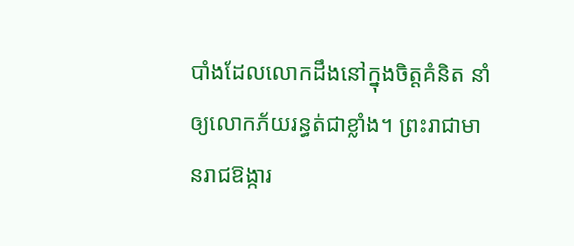បាំងដែលលោកដឹងនៅក្នុងចិត្តគំនិត នាំឲ្យលោកភ័យរន្ធត់ជាខ្លាំង។ ព្រះរាជាមានរាជឱង្ការ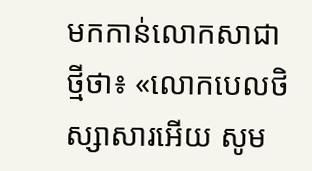មកកាន់លោកសាជាថ្មីថា៖ «លោកបេលថិស្សាសារអើយ សូម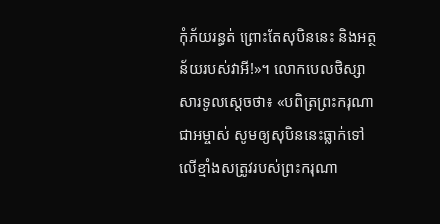កុំភ័យរន្ធត់ ព្រោះតែសុបិននេះ និងអត្ថន័យរបស់វាអី!»។ លោកបេលថិស្សាសារទូលស្ដេចថា៖ «បពិត្រព្រះករុណាជាអម្ចាស់ សូមឲ្យសុបិននេះធ្លាក់ទៅលើខ្មាំងសត្រូវរបស់ព្រះករុណា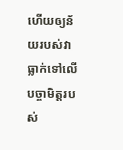ហើយឲ្យន័យរបស់វាធ្លាក់ទៅលើបច្ចាមិត្តរបស់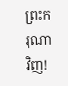ព្រះករុណាវិញ!